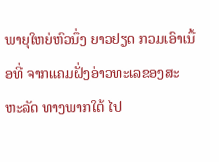ພາຍຸໃຫຍ່ຫົວນຶ່ງ ຍາວຢຽດ ກວມເອົາເນື້ອທີ່ ຈາກແຄມຝັ່ງອ່າວທະເລຂອງສະຫະລັດ ທາງພາກໃຕ້ ໄປ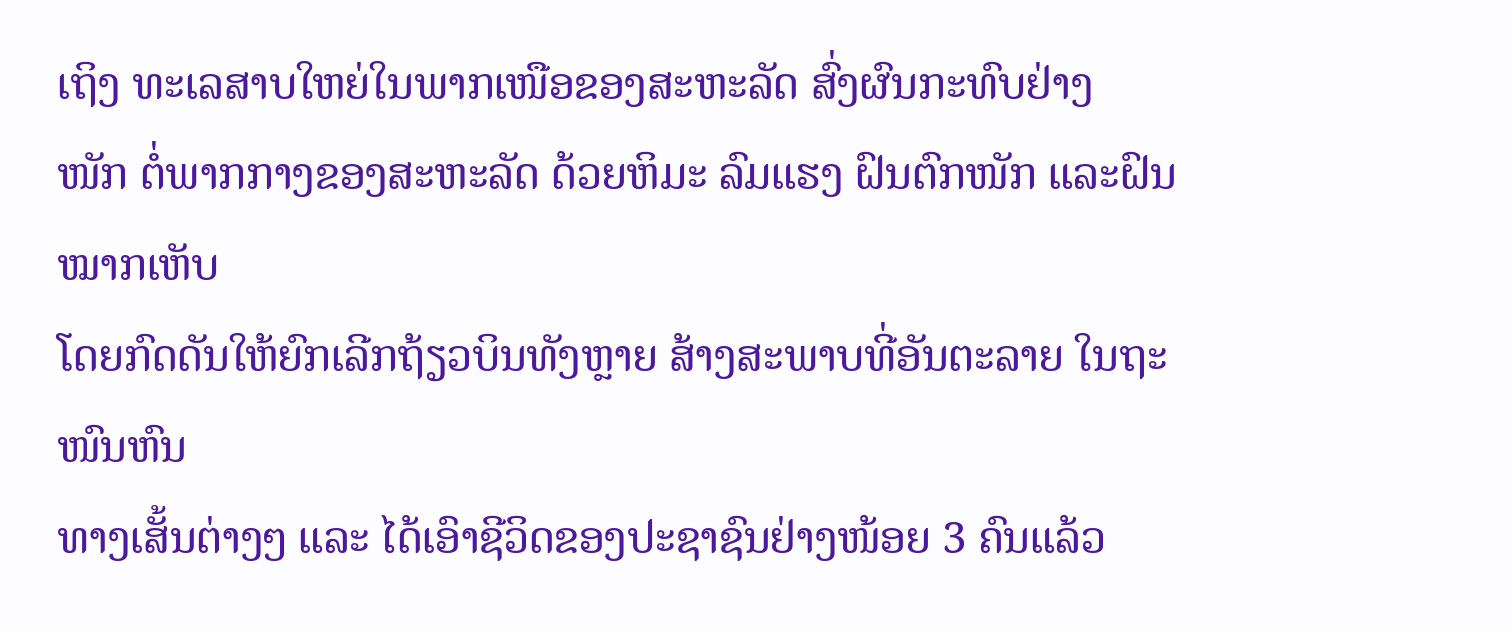ເຖິງ ທະເລສາບໃຫຍ່ໃນພາກເໜືອຂອງສະຫະລັດ ສົ່ງຜົນກະທົບຢ່າງ
ໜັກ ຕໍ່ພາກກາງຂອງສະຫະລັດ ດ້ວຍຫິມະ ລົມແຮງ ຝົນຕົກໜັກ ແລະຝົນໝາກເຫັບ
ໂດຍກົດດັນໃຫ້ຍົກເລີກຖ້ຽວບິນທັງຫຼາຍ ສ້າງສະພາບທີ່ອັນຕະລາຍ ໃນຖະໜົນຫົນ
ທາງເສັ້ນຕ່າງໆ ແລະ ໄດ້ເອົາຊີວິດຂອງປະຊາຊົນຢ່າງໜ້ອຍ 3 ຄົນແລ້ວ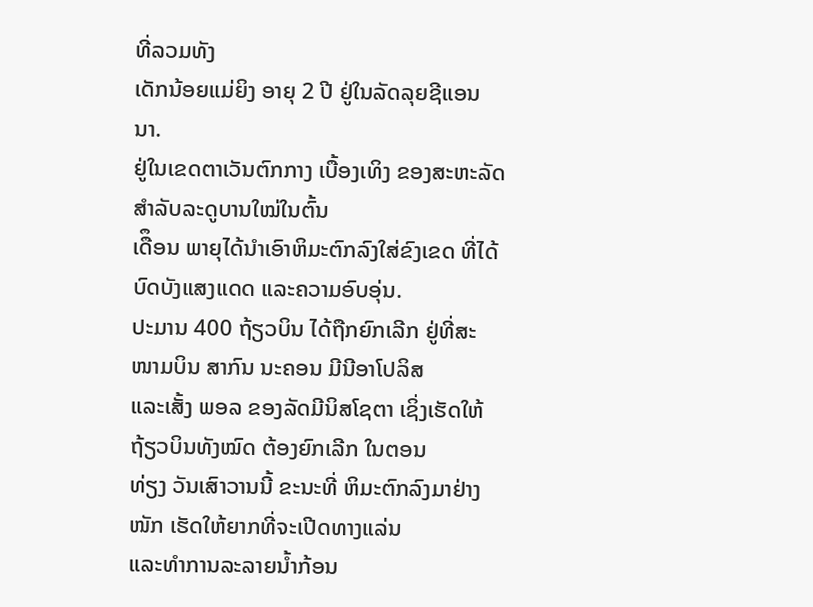ທີ່ລວມທັງ
ເດັກນ້ອຍແມ່ຍິງ ອາຍຸ 2 ປີ ຢູ່ໃນລັດລຸຍຊີແອນນາ.
ຢູ່ໃນເຂດຕາເວັນຕົກກາງ ເບື້ອງເທິງ ຂອງສະຫະລັດ ສຳລັບລະດູບານໃໝ່ໃນຕົ້ນ
ເດືຶອນ ພາຍຸໄດ້ນຳເອົາຫິມະຕົກລົງໃສ່ຂົງເຂດ ທີ່ໄດ້ບົດບັງແສງແດດ ແລະຄວາມອົບອຸ່ນ.
ປະມານ 400 ຖ້ຽວບິນ ໄດ້ຖືກຍົກເລີກ ຢູ່ທີ່ສະໜາມບິນ ສາກົນ ນະຄອນ ມີນີອາໂປລິສ
ແລະເສັ້ງ ພອລ ຂອງລັດມີນິສໂຊຕາ ເຊິ່ງເຮັດໃຫ້ຖ້ຽວບິນທັງໝົດ ຕ້ອງຍົກເລີກ ໃນຕອນ
ທ່ຽງ ວັນເສົາວານນີ້ ຂະນະທີ່ ຫິມະຕົກລົງມາຢ່າງໜັກ ເຮັດໃຫ້ຍາກທີ່ຈະເປີດທາງແລ່ນ
ແລະທຳການລະລາຍນ້ຳກ້ອນ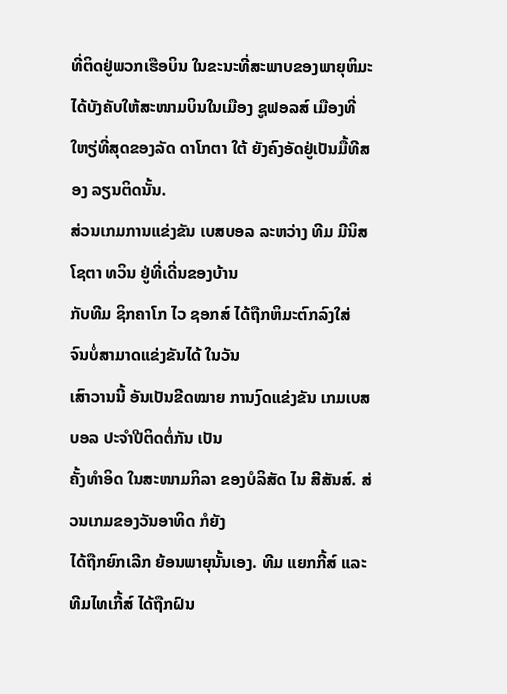ທີ່ຕິດຢູ່ພວກເຮືອບິນ ໃນຂະນະທີ່ສະພາບຂອງພາຍຸຫິມະ
ໄດ້ບັງຄັບໃຫ້ສະໜາມບິນໃນເມືອງ ຊູຟອລສ໌ ເມືອງທີ່ໃຫຽ່ທີ່ສຸດຂອງລັດ ດາໂກຕາ ໃຕ້ ຍັງຄົງອັດຢູ່ເປັນມື້ທີສອງ ລຽນຕິດນັ້ນ.
ສ່ວນເກມການແຂ່ງຂັນ ເບສບອລ ລະຫວ່າງ ທີມ ມີນິສໂຊຕາ ທວິນ ຢູ່ທີ່ເດີ່ນຂອງບ້ານ
ກັບທີມ ຊິກຄາໂກ ໄວ ຊອກສ໌ ໄດ້ຖືກຫິມະຕົກລົງໃສ່ ຈົນບໍ່ສາມາດແຂ່ງຂັນໄດ້ ໃນວັນ
ເສົາວານນີ້ ອັນເປັນຂີດໝາຍ ການງົດແຂ່ງຂັນ ເກມເບສບອລ ປະຈຳປີຕິດຕໍ່ກັນ ເປັນ
ຄັ້ງທຳອິດ ໃນສະໜາມກິລາ ຂອງບໍລິສັດ ໄນ ສີສັນສ໌. ສ່ວນເກມຂອງວັນອາທິດ ກໍຍັງ
ໄດ້ຖືກຍົກເລີກ ຍ້ອນພາຍຸນັ້ນເອງ. ທີມ ແຍກກີ້ສ໌ ແລະ ທີມໄທເກີ້ສ໌ ໄດ້ຖືກຝົນ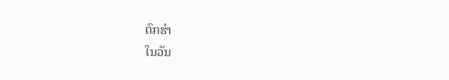ຕົກຮຳ
ໃນວັນ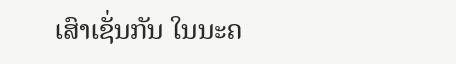ເສົາເຊັ່ນກັນ ໃນນະຄ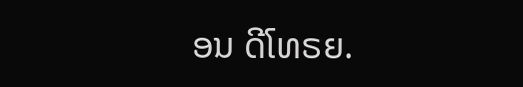ອນ ດີໂທຣຍ.